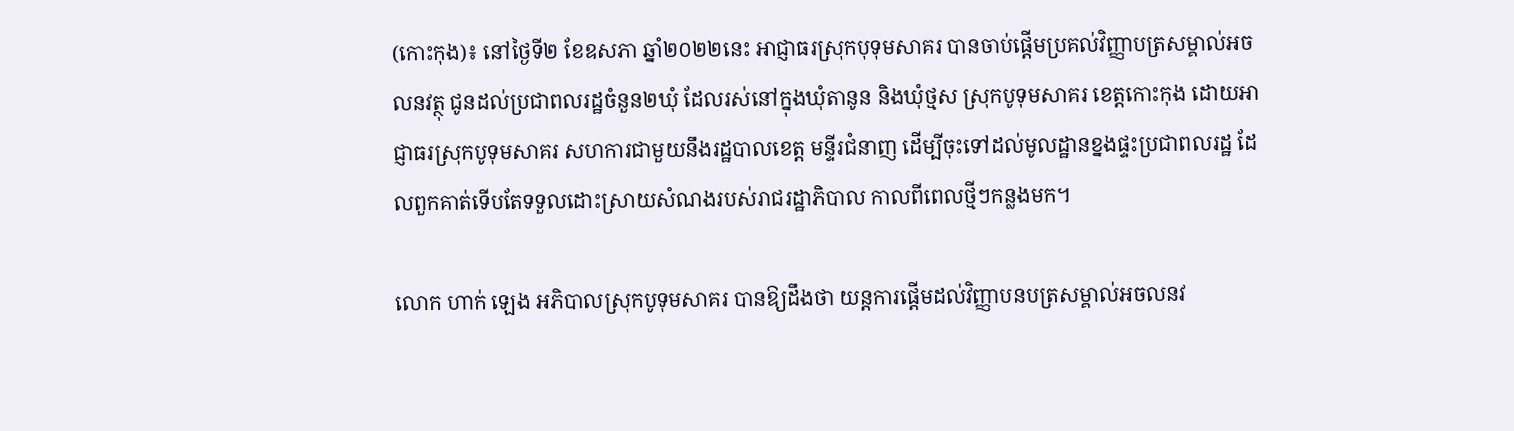(កោះកុង)៖ នៅថ្ងៃទី២ ខែឧសភា ឆ្នាំ២០២២នេះ អាជ្ញាធរស្រុកបុទុមសាគរ បានចាប់ផ្តើមប្រគល់វិញ្ញាបត្រសម្គាល់អចលនវត្ថុ ជូនដល់ប្រជាពលរដ្ឋចំនួន២ឃុំ ដែលរស់នៅក្នុងឃុំតានូន និងឃុំថ្មស ស្រុកបូទុមសាគរ ខេត្តកោះកុង ដោយអាជ្ញាធរស្រុកបូទុមសាគរ សហការជាមួយនឹងរដ្ឋបាលខេត្ត មន្ទីរជំនាញ ដើម្បីចុះទៅដល់មូលដ្ឋានខ្នងផ្ទះប្រជាពលរដ្ឋ ដែលពួកគាត់ទើបតែទទួលដោះស្រាយសំណងរបស់រាជរដ្ឋាភិបាល កាលពីពេលថ្មីៗកន្លងមក។

លោក ហាក់ ឡេង អភិបាលស្រុកបូទុមសាគរ បានឱ្យដឹងថា យន្តការផ្ដើមដល់វិញ្ញាបនបត្រសម្គាល់អចលនវ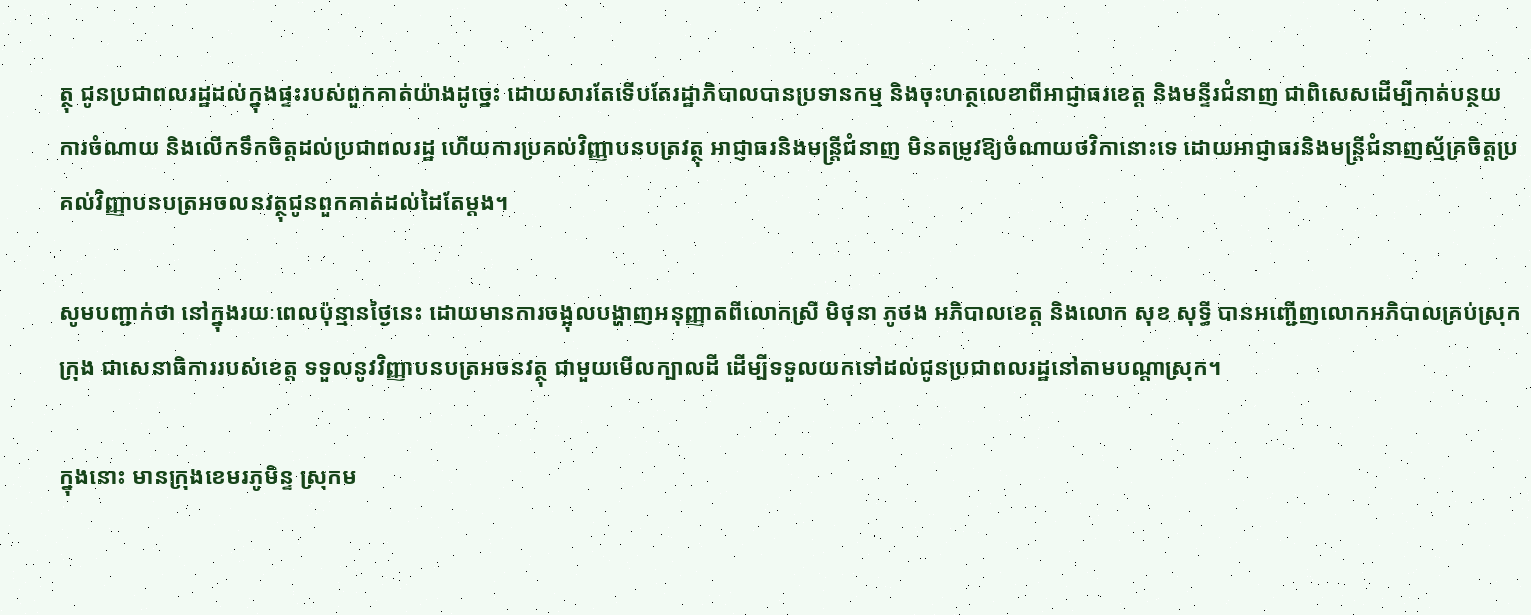ត្ថុ ជូនប្រជាពលរដ្ឋដល់ក្នុងផ្ទះរបស់ពួកគាត់យ៉ាងដូច្នេះ ដោយសារតែទើបតែរដ្ឋាភិបាលបានប្រទានកម្ម និងចុះហត្ថលេខាពីអាជ្ញាធរខេត្ត និងមន្ទីរជំនាញ ជាពិសេសដើម្បីកាត់បន្ថយការចំណាយ និងលើកទឹកចិត្តដល់ប្រជាពលរដ្ឋ ហើយការប្រគល់វិញ្ញាបនបត្រវត្ថុ អាជ្ញាធរនិងមន្ត្រីជំនាញ មិនតម្រូវឱ្យចំណាយថវិកានោះទេ ដោយអាជ្ញាធរនិងមន្ត្រីជំនាញស្ម័គ្រចិត្តប្រគល់វិញ្ញាបនបត្រអចលនវត្ថុជូនពួកគាត់ដល់ដៃតែម្ដង។

សូមបញ្ជាក់ថា នៅក្នុងរយៈពេលប៉ុន្មានថ្ងៃនេះ ដោយមានការចង្អុលបង្ហាញអនុញ្ញាតពីលោកស្រី មិថុនា ភូថង អភិបាលខេត្ត និងលោក សុខ សុទ្ធី បានអញ្ជើញលោកអភិបាលគ្រប់ស្រុកក្រុង ជាសេនាធិការរបស់ខេត្ត ទទួលនូវវិញ្ញាបនបត្រអចនវត្ថុ ជាមួយមើលក្បាលដី ដើម្បីទទួលយកទៅដល់ជូនប្រជាពលរដ្ឋនៅតាមបណ្ដាស្រុក។

ក្នុងនោះ មានក្រុងខេមរភូមិន្ទ ស្រុកម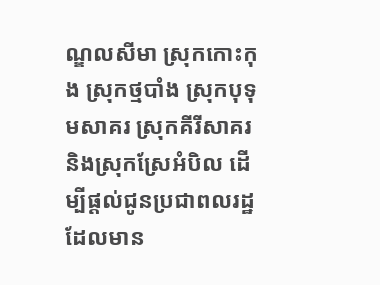ណ្ឌលសីមា ស្រុកកោះកុង ស្រុកថ្មបាំង ស្រុកបុទុមសាគរ ស្រុកគីរីសាគរ និងស្រុកស្រែអំបិល ដើម្បីផ្ដល់ជូនប្រជាពលរដ្ឋ ដែលមាន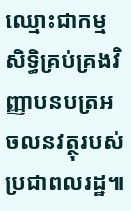ឈ្មោះជាកម្មសិទ្ធិគ្រប់គ្រងវិញ្ញាបនបត្រអចលនវត្ថុរបស់ប្រជាពលរដ្ឋ៕